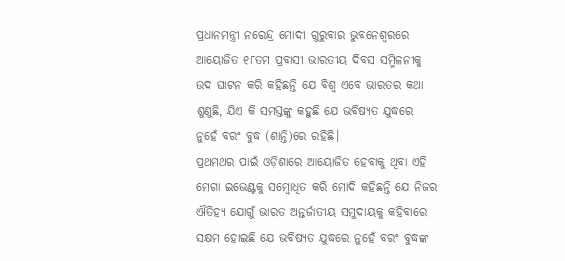ପ୍ରଧାନମନ୍ତ୍ରୀ ନରେନ୍ଦ୍ର ମୋଦୀ ଗୁରୁବାର ଭୁବନେଶ୍ୱରରେ ଆୟୋଜିତ ୧୮ତମ ପ୍ରବାସୀ ଭାରତୀୟ ଦିବସ ସମ୍ମିଳନୀକୁ ଉଦ ଘାଟନ କରି କହିଛନ୍ତି ଯେ ବିଶ୍ୱ ଏବେ ଭାରତର କଥା ଶୁଣୁଛି, ଯିଏ କି ସମସ୍ତଙ୍କୁ କହୁଛି ଯେ ଭବିଷ୍ୟତ ଯୁଦ୍ଧରେ ନୁହେଁ ବରଂ ବୁଦ୍ଧ (ଶାନ୍ତି)ରେ ରହିଛି।
ପ୍ରଥମଥର ପାଇଁ ଓଡ଼ିଶାରେ ଆୟୋଜିତ ହେବାକୁ ଥିବା ଏହି ମେଗା ଇଭେଣ୍ଟକୁ ସମ୍ବୋଧିତ କରି ମୋଦି କହିଛନ୍ତି ଯେ ନିଜର ଐତିହ୍ୟ ଯୋଗୁଁ ଭାରତ ଅନ୍ତର୍ଜାତୀୟ ସମୁଦାୟକୁ କହିବାରେ ସକ୍ଷମ ହୋଇଛି ଯେ ଭବିଷ୍ୟତ ଯୁଦ୍ଧରେ ନୁହେଁ ବରଂ ବୁଦ୍ଧଙ୍କ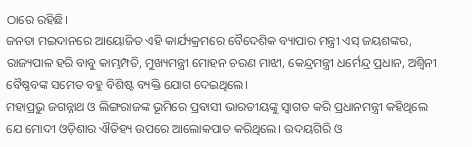ଠାରେ ରହିଛି।
ଜନତା ମଇଦାନରେ ଆୟୋଜିତ ଏହି କାର୍ଯ୍ୟକ୍ରମରେ ବୈଦେଶିକ ବ୍ୟାପାର ମନ୍ତ୍ରୀ ଏସ୍ ଜୟଶଙ୍କର, ରାଜ୍ୟପାଳ ହରି ବାବୁ କାମ୍ଭମ୍ପତି, ମୁଖ୍ୟମନ୍ତ୍ରୀ ମୋହନ ଚରଣ ମାଝୀ, କେନ୍ଦ୍ରମନ୍ତ୍ରୀ ଧର୍ମେନ୍ଦ୍ର ପ୍ରଧାନ, ଅଶ୍ୱିନୀ ବୈଷ୍ଣବଙ୍କ ସମେତ ବହୁ ବିଶିଷ୍ଟ ବ୍ୟକ୍ତି ଯୋଗ ଦେଇଥିଲେ।
ମହାପ୍ରଭୁ ଜଗନ୍ନାଥ ଓ ଲିଙ୍ଗରାଜଙ୍କ ଭୂମିରେ ପ୍ରବାସୀ ଭାରତୀୟଙ୍କୁ ସ୍ୱାଗତ କରି ପ୍ରଧାନମନ୍ତ୍ରୀ କହିଥିଲେ ଯେ ମୋଦୀ ଓଡ଼ିଶାର ଐତିହ୍ୟ ଉପରେ ଆଲୋକପାତ କରିଥିଲେ। ଉଦୟଗିରି ଓ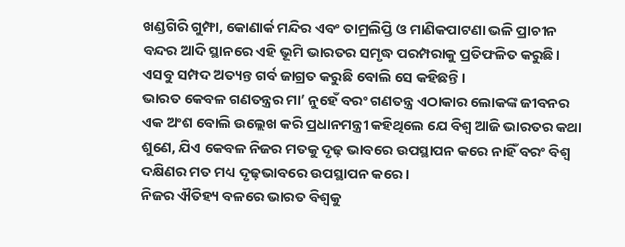ଖଣ୍ଡଗିରି ଗୁମ୍ଫା, କୋଣାର୍କ ମନ୍ଦିର ଏବଂ ତାମ୍ରଲିପ୍ତି ଓ ମାଣିକପାଟଣା ଭଳି ପ୍ରାଚୀନ ବନ୍ଦର ଆଦି ସ୍ଥାନରେ ଏହି ଭୂମି ଭାରତର ସମୃଦ୍ଧ ପରମ୍ପରାକୁ ପ୍ରତିଫଳିତ କରୁଛି। ଏସବୁ ସମ୍ପଦ ଅତ୍ୟନ୍ତ ଗର୍ବ ଜାଗ୍ରତ କରୁଛି ବୋଲି ସେ କହିଛନ୍ତି।
ଭାରତ କେବଳ ଗଣତନ୍ତ୍ରର ମା’ ନୁହେଁ ବରଂ ଗଣତନ୍ତ୍ର ଏଠାକାର ଲୋକଙ୍କ ଜୀବନର ଏକ ଅଂଶ ବୋଲି ଉଲ୍ଲେଖ କରି ପ୍ରଧାନମନ୍ତ୍ରୀ କହିଥିଲେ ଯେ ବିଶ୍ୱ ଆଜି ଭାରତର କଥା ଶୁଣେ, ଯିଏ କେବଳ ନିଜର ମତକୁ ଦୃଢ଼ ଭାବରେ ଉପସ୍ଥାପନ କରେ ନାହିଁ ବରଂ ବିଶ୍ୱ ଦକ୍ଷିଣର ମତ ମଧ୍ୟ ଦୃଢ଼ଭାବରେ ଉପସ୍ଥାପନ କରେ ।
ନିଜର ଐତିହ୍ୟ ବଳରେ ଭାରତ ବିଶ୍ୱକୁ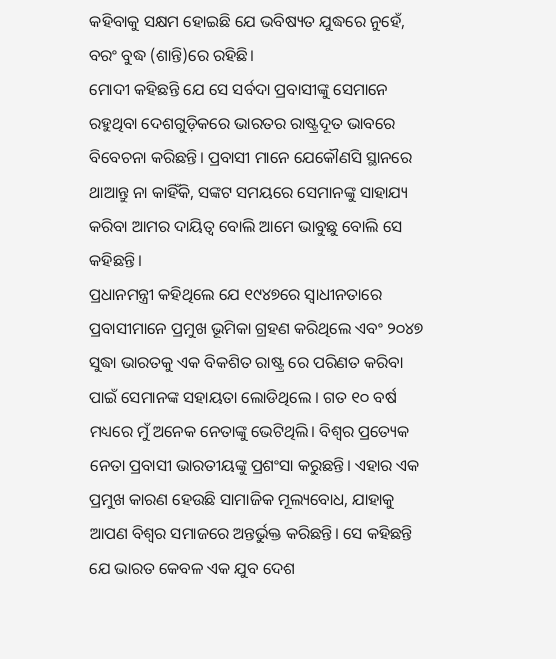କହିବାକୁ ସକ୍ଷମ ହୋଇଛି ଯେ ଭବିଷ୍ୟତ ଯୁଦ୍ଧରେ ନୁହେଁ, ବରଂ ବୁଦ୍ଧ (ଶାନ୍ତି)ରେ ରହିଛି।
ମୋଦୀ କହିଛନ୍ତି ଯେ ସେ ସର୍ବଦା ପ୍ରବାସୀଙ୍କୁ ସେମାନେ ରହୁଥିବା ଦେଶଗୁଡ଼ିକରେ ଭାରତର ରାଷ୍ଟ୍ରଦୂତ ଭାବରେ ବିବେଚନା କରିଛନ୍ତି। ପ୍ରବାସୀ ମାନେ ଯେକୌଣସି ସ୍ଥାନରେ ଥାଆନ୍ତୁ ନା କାହିଁକି, ସଙ୍କଟ ସମୟରେ ସେମାନଙ୍କୁ ସାହାଯ୍ୟ କରିବା ଆମର ଦାୟିତ୍ୱ ବୋଲି ଆମେ ଭାବୁଛୁ ବୋଲି ସେ କହିଛନ୍ତି।
ପ୍ରଧାନମନ୍ତ୍ରୀ କହିଥିଲେ ଯେ ୧୯୪୭ରେ ସ୍ୱାଧୀନତାରେ ପ୍ରବାସୀମାନେ ପ୍ରମୁଖ ଭୂମିକା ଗ୍ରହଣ କରିଥିଲେ ଏବଂ ୨୦୪୭ ସୁଦ୍ଧା ଭାରତକୁ ଏକ ବିକଶିତ ରାଷ୍ଟ୍ର ରେ ପରିଣତ କରିବା ପାଇଁ ସେମାନଙ୍କ ସହାୟତା ଲୋଡିଥିଲେ । ଗତ ୧୦ ବର୍ଷ ମଧ୍ୟରେ ମୁଁ ଅନେକ ନେତାଙ୍କୁ ଭେଟିଥିଲି। ବିଶ୍ୱର ପ୍ରତ୍ୟେକ ନେତା ପ୍ରବାସୀ ଭାରତୀୟଙ୍କୁ ପ୍ରଶଂସା କରୁଛନ୍ତି। ଏହାର ଏକ ପ୍ରମୁଖ କାରଣ ହେଉଛି ସାମାଜିକ ମୂଲ୍ୟବୋଧ, ଯାହାକୁ ଆପଣ ବିଶ୍ୱର ସମାଜରେ ଅନ୍ତର୍ଭୁକ୍ତ କରିଛନ୍ତି। ସେ କହିଛନ୍ତି ଯେ ଭାରତ କେବଳ ଏକ ଯୁବ ଦେଶ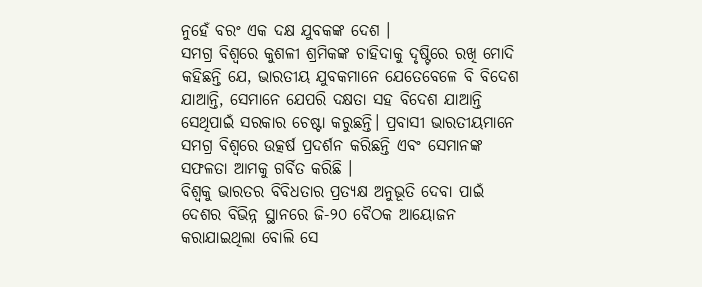ନୁହେଁ ବରଂ ଏକ ଦକ୍ଷ ଯୁବକଙ୍କ ଦେଶ ।
ସମଗ୍ର ବିଶ୍ୱରେ କୁଶଳୀ ଶ୍ରମିକଙ୍କ ଚାହିଦାକୁ ଦୃଷ୍ଟିରେ ରଖି ମୋଦି କହିଛନ୍ତି ଯେ, ଭାରତୀୟ ଯୁବକମାନେ ଯେତେବେଳେ ବି ବିଦେଶ ଯାଆନ୍ତି, ସେମାନେ ଯେପରି ଦକ୍ଷତା ସହ ବିଦେଶ ଯାଆନ୍ତି ସେଥିପାଇଁ ସରକାର ଚେଷ୍ଟା କରୁଛନ୍ତି। ପ୍ରବାସୀ ଭାରତୀୟମାନେ ସମଗ୍ର ବିଶ୍ୱରେ ଉତ୍କର୍ଷ ପ୍ରଦର୍ଶନ କରିଛନ୍ତି ଏବଂ ସେମାନଙ୍କ ସଫଳତା ଆମକୁ ଗର୍ବିତ କରିଛି ।
ବିଶ୍ୱକୁ ଭାରତର ବିବିଧତାର ପ୍ରତ୍ୟକ୍ଷ ଅନୁଭୂତି ଦେବା ପାଇଁ ଦେଶର ବିଭିନ୍ନ ସ୍ଥାନରେ ଜି-୨୦ ବୈଠକ ଆୟୋଜନ କରାଯାଇଥିଲା ବୋଲି ସେ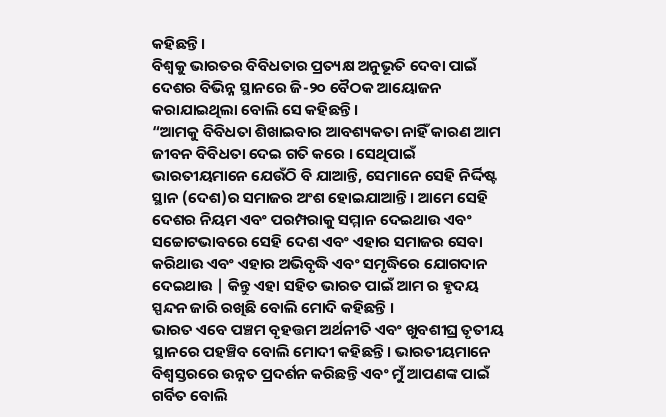କହିଛନ୍ତି।
ବିଶ୍ୱକୁ ଭାରତର ବିବିଧତାର ପ୍ରତ୍ୟକ୍ଷ ଅନୁଭୂତି ଦେବା ପାଇଁ ଦେଶର ବିଭିନ୍ନ ସ୍ଥାନରେ ଜି-୨୦ ବୈଠକ ଆୟୋଜନ କରାଯାଇଥିଲା ବୋଲି ସେ କହିଛନ୍ତି।
“ଆମକୁ ବିବିଧତା ଶିଖାଇବାର ଆବଶ୍ୟକତା ନାହିଁ କାରଣ ଆମ ଜୀବନ ବିବିଧତା ଦେଇ ଗତି କରେ । ସେଥିପାଇଁ ଭାରତୀୟମାନେ ଯେଉଁଠି ବି ଯାଆନ୍ତି, ସେମାନେ ସେହି ନିର୍ଦ୍ଦିଷ୍ଟ ସ୍ଥାନ (ଦେଶ)ର ସମାଜର ଅଂଶ ହୋଇଯାଆନ୍ତି। ଆମେ ସେହି ଦେଶର ନିୟମ ଏବଂ ପରମ୍ପରାକୁ ସମ୍ମାନ ଦେଇଥାଉ ଏବଂ ସଚ୍ଚୋଟଭାବରେ ସେହି ଦେଶ ଏବଂ ଏହାର ସମାଜର ସେବା କରିଥାଉ ଏବଂ ଏହାର ଅଭିବୃଦ୍ଧି ଏବଂ ସମୃଦ୍ଧିରେ ଯୋଗଦାନ ଦେଇଥାଉ | କିନ୍ତୁ ଏହା ସହିତ ଭାରତ ପାଇଁ ଆମ ର ହୃଦୟ ସ୍ପନ୍ଦନ ଜାରି ରଖିଛି ବୋଲି ମୋଦି କହିଛନ୍ତି ।
ଭାରତ ଏବେ ପଞ୍ଚମ ବୃହତ୍ତମ ଅର୍ଥନୀତି ଏବଂ ଖୁବଶୀଘ୍ର ତୃତୀୟ ସ୍ଥାନରେ ପହଞ୍ଚିବ ବୋଲି ମୋଦୀ କହିଛନ୍ତି। ଭାରତୀୟମାନେ ବିଶ୍ୱସ୍ତରରେ ଉନ୍ନତ ପ୍ରଦର୍ଶନ କରିଛନ୍ତି ଏବଂ ମୁଁ ଆପଣଙ୍କ ପାଇଁ ଗର୍ବିତ ବୋଲି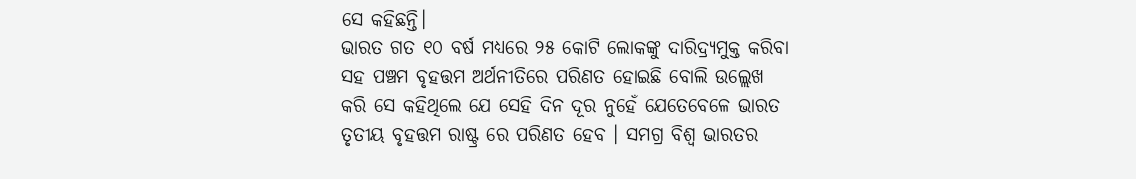ସେ କହିଛନ୍ତି।
ଭାରତ ଗତ ୧୦ ବର୍ଷ ମଧ୍ୟରେ ୨୫ କୋଟି ଲୋକଙ୍କୁ ଦାରିଦ୍ର୍ୟମୁକ୍ତ କରିବା ସହ ପଞ୍ଚମ ବୃହତ୍ତମ ଅର୍ଥନୀତିରେ ପରିଣତ ହୋଇଛି ବୋଲି ଉଲ୍ଲେଖ କରି ସେ କହିଥିଲେ ଯେ ସେହି ଦିନ ଦୂର ନୁହେଁ ଯେତେବେଳେ ଭାରତ ତୃତୀୟ ବୃହତ୍ତମ ରାଷ୍ଟ୍ର ରେ ପରିଣତ ହେବ । ସମଗ୍ର ବିଶ୍ୱ ଭାରତର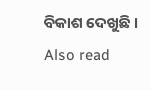ବିକାଶ ଦେଖୁଛି ।
Also read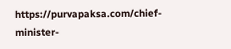https://purvapaksa.com/chief-minister-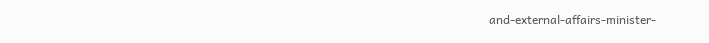and-external-affairs-minister-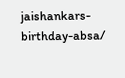jaishankars-birthday-absa/